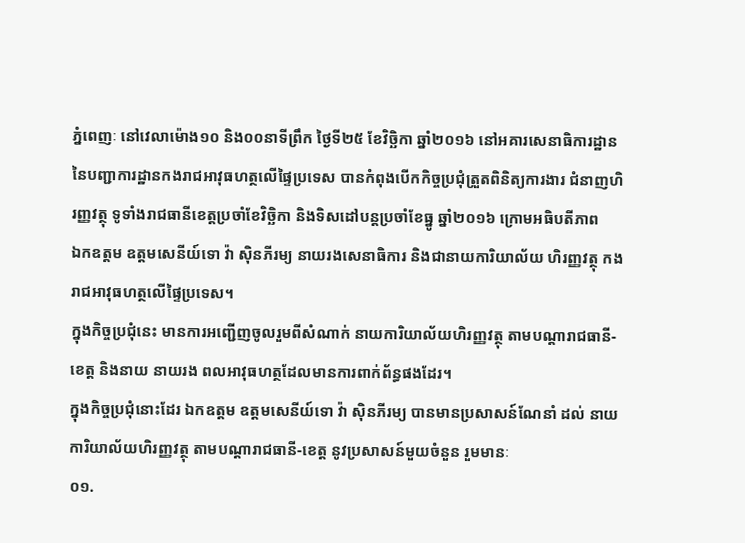ភ្នំពេញៈ នៅវេលាម៉ោង១០ និង០០នាទីព្រឹក ថ្ងៃទី២៥ ខែវិច្ឆិកា ឆ្នាំ២០១៦ នៅអគារសេនាធិការដ្ឋាន នៃបញ្ជាការដ្ឋានកងរាជអាវុធហត្ថលើផ្ទៃប្រទេស បានកំពុងបើកកិច្ចប្រជុំត្រួតពិនិត្យការងារ ជំនាញហិរញ្ញវត្ថុ ទូទាំងរាជធានីខេត្តប្រចាំខែវិច្ឆិកា និងទិសដៅបន្តប្រចាំខែធ្នូ ឆ្នាំ២០១៦ ក្រោមអធិបតីភាព
ឯកឧត្តម ឧត្តមសេនីយ៍ទោ វ៉ា ស៊ិនភីរម្យ នាយរងសេនាធិការ និងជានាយការិយាល័យ ហិរញ្ញវត្ថុ កងរាជអាវុធហត្ថលើផ្ទៃប្រទេស។
ក្នុងកិច្ចប្រជុំនេះ មានការអញ្ជើញចូលរួមពីសំណាក់ នាយការិយាល័យហិរញ្ញវត្ថុ តាមបណ្តារាជធានី-ខេត្ត និងនាយ នាយរង ពលអាវុធហត្ថដែលមានការពាក់ព័ន្ធផងដែរ។
ក្នុងកិច្ចប្រជុំនោះដែរ ឯកឧត្តម ឧត្តមសេនីយ៍ទោ វ៉ា ស៊ិនភីរម្យ បានមានប្រសាសន៍ណែនាំ ដល់ នាយការិយាល័យហិរញ្ញវត្ថុ តាមបណ្តារាជធានី-ខេត្ត នូវប្រសាសន៍មួយចំនួន រួមមានៈ
០១.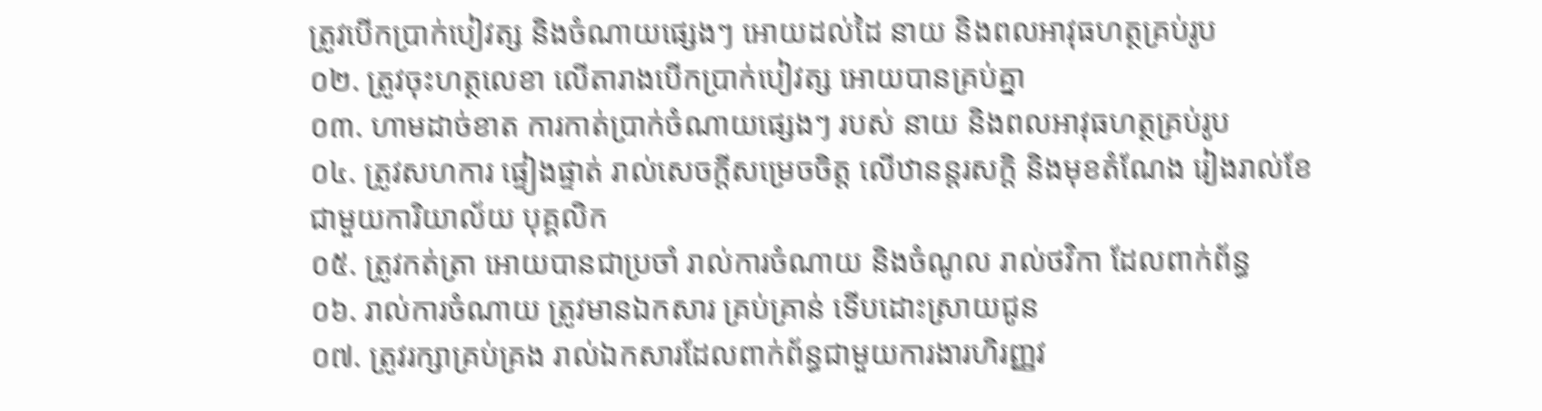ត្រូវបើកប្រាក់បៀវត្ស និងចំណាយផ្សេងៗ អោយដល់ដៃ នាយ និងពលអាវុធហត្ថគ្រប់រូប
០២. ត្រូវចុះហត្ថលេខា លើតារាងបើកប្រាក់បៀវត្ស អោយបានគ្រប់គ្នា
០៣. ហាមដាច់ខាត ការកាត់ប្រាក់ចំណាយផ្សេងៗ របស់ នាយ និងពលអាវុធហត្ថគ្រប់រូប
០៤. ត្រូវសហការ ផ្ទៀងផ្ទាត់ រាល់សេចក្តីសម្រេចចិត្ត លើឋានន្តរសក្តិ និងមុខតំណែង រៀងរាល់ខែ ជាមួយការិយាល័យ បុគ្គលិក
០៥. ត្រូវកត់ត្រា អោយបានជាប្រចាំ រាល់ការចំណាយ និងចំណូល រាល់ថវិកា ដែលពាក់ព័ន្ធ
០៦. រាល់ការចំណាយ ត្រូវមានឯកសារ គ្រប់គ្រាន់ ទើបដោះស្រាយជូន
០៧. ត្រូវរក្សាគ្រប់គ្រង រាល់ឯកសារដែលពាក់ព័ន្ធជាមួយការងារហិរញ្ញវ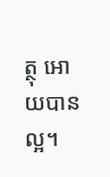ត្ថុ អោយបានល្អ។